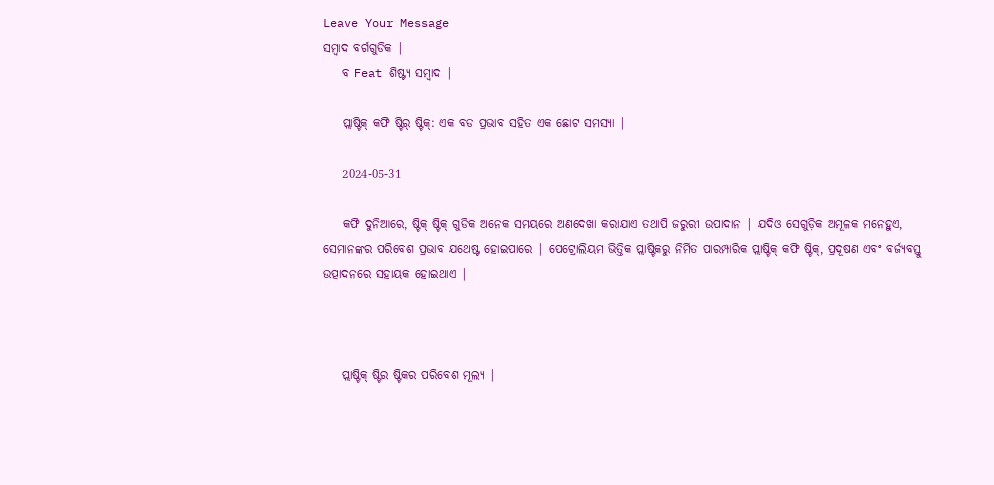Leave Your Message
ସମ୍ବାଦ ବର୍ଗଗୁଡିକ |
    ବ Feat ଶିଷ୍ଟ୍ୟ ସମ୍ବାଦ |

    ପ୍ଲାଷ୍ଟିକ୍ କଫି ଷ୍ଟିର୍ ଷ୍ଟିକ୍: ଏକ ବଡ ପ୍ରଭାବ ସହିତ ଏକ ଛୋଟ ସମସ୍ୟା |

    2024-05-31

    କଫି ଦୁନିଆରେ, ଷ୍ଟିକ୍ ଷ୍ଟିକ୍ ଗୁଡିକ ଅନେକ ସମୟରେ ଅଣଦେଖା କରାଯାଏ ତଥାପି ଜରୁରୀ ଉପାଦାନ | ଯଦିଓ ସେଗୁଡ଼ିକ ଅମୂଳକ ମନେହୁଏ, ସେମାନଙ୍କର ପରିବେଶ ପ୍ରଭାବ ଯଥେଷ୍ଟ ହୋଇପାରେ | ପେଟ୍ରୋଲିୟମ ଭିତ୍ତିକ ପ୍ଲାଷ୍ଟିକରୁ ନିର୍ମିତ ପାରମ୍ପାରିକ ପ୍ଲାଷ୍ଟିକ୍ କଫି ଷ୍ଟିକ୍, ପ୍ରଦୂଷଣ ଏବଂ ବର୍ଜ୍ୟବସ୍ତୁ ଉତ୍ପାଦନରେ ସହାୟକ ହୋଇଥାଏ |



    ପ୍ଲାଷ୍ଟିକ୍ ଷ୍ଟିର ଷ୍ଟିକର ପରିବେଶ ମୂଲ୍ୟ |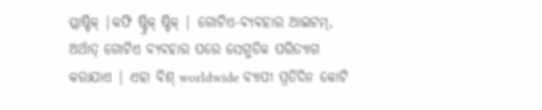ପ୍ଲାଷ୍ଟିକ୍ |କଫି ଷ୍ଟ୍ରିକ୍ ଷ୍ଟିକ୍ | ଗୋଟିଏ-ବ୍ୟବହାର ଆଇଟମ୍, ଅର୍ଥାତ୍ ଗୋଟିଏ ବ୍ୟବହାର ପରେ ସେଗୁଡିକ ପରିତ୍ୟାଗ କରାଯାଏ | ଏହା ବିଶ୍ worldwide ବ୍ୟାପୀ ପ୍ରତିଦିନ କୋଟି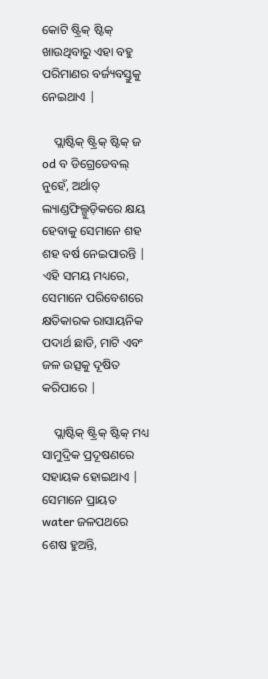କୋଟି ଷ୍ଟ୍ରିକ୍ ଷ୍ଟିକ୍ ଖାଉଥିବାରୁ ଏହା ବହୁ ପରିମାଣର ବର୍ଜ୍ୟବସ୍ତୁକୁ ନେଇଥାଏ |

    ପ୍ଲାଷ୍ଟିକ୍ ଷ୍ଟ୍ରିକ୍ ଷ୍ଟିକ୍ ଜ od ବ ଡିଗ୍ରେଡେବଲ୍ ନୁହେଁ, ଅର୍ଥାତ୍ ଲ୍ୟାଣ୍ଡଫିଲ୍ଗୁଡ଼ିକରେ କ୍ଷୟ ହେବାକୁ ସେମାନେ ଶହ ଶହ ବର୍ଷ ନେଇପାରନ୍ତି | ଏହି ସମୟ ମଧ୍ୟରେ, ସେମାନେ ପରିବେଶରେ କ୍ଷତିକାରକ ରାସାୟନିକ ପଦାର୍ଥ ଛାଡି, ମାଟି ଏବଂ ଜଳ ଉତ୍ସକୁ ଦୂଷିତ କରିପାରେ |

    ପ୍ଲାଷ୍ଟିକ୍ ଷ୍ଟ୍ରିକ୍ ଷ୍ଟିକ୍ ମଧ୍ୟ ସାମୁଦ୍ରିକ ପ୍ରଦୂଷଣରେ ସହାୟକ ହୋଇଥାଏ | ସେମାନେ ପ୍ରାୟତ water ଜଳପଥରେ ଶେଷ ହୁଅନ୍ତି,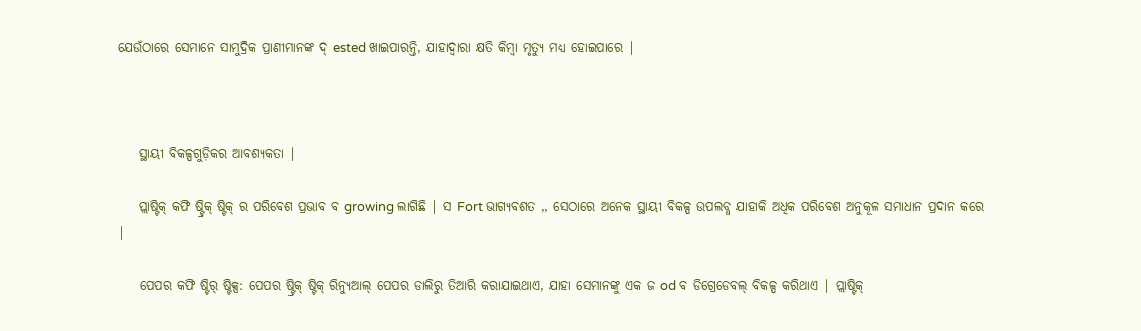ଯେଉଁଠାରେ ସେମାନେ ସାମୁଦ୍ରିକ ପ୍ରାଣୀମାନଙ୍କ ଦ୍ ested ଖାଇପାରନ୍ତି, ଯାହାଦ୍ୱାରା କ୍ଷତି କିମ୍ବା ମୃତ୍ୟୁ ମଧ୍ୟ ହୋଇପାରେ |



    ସ୍ଥାୟୀ ବିକଳ୍ପଗୁଡ଼ିକର ଆବଶ୍ୟକତା |

    ପ୍ଲାଷ୍ଟିକ୍ କଫି ଷ୍ଟ୍ରିକ୍ ଷ୍ଟିକ୍ ର ପରିବେଶ ପ୍ରଭାବ ବ growing ଲାଗିଛି | ସ Fort ଭାଗ୍ୟବଶତ ,, ସେଠାରେ ଅନେକ ସ୍ଥାୟୀ ବିକଳ୍ପ ଉପଲବ୍ଧ ଯାହାକି ଅଧିକ ପରିବେଶ ଅନୁକୂଳ ସମାଧାନ ପ୍ରଦାନ କରେ |

    ପେପର କଫି ଷ୍ଟିର୍ ଷ୍ଟିକ୍ସ: ପେପର ଷ୍ଟ୍ରିକ୍ ଷ୍ଟିକ୍ ରିନ୍ୟୁଆଲ୍ ପେପର ଡାଲିରୁ ତିଆରି କରାଯାଇଥାଏ, ଯାହା ସେମାନଙ୍କୁ ଏକ ଜ od ବ ଡିଗ୍ରେଡେବଲ୍ ବିକଳ୍ପ କରିଥାଏ | ପ୍ଲାଷ୍ଟିକ୍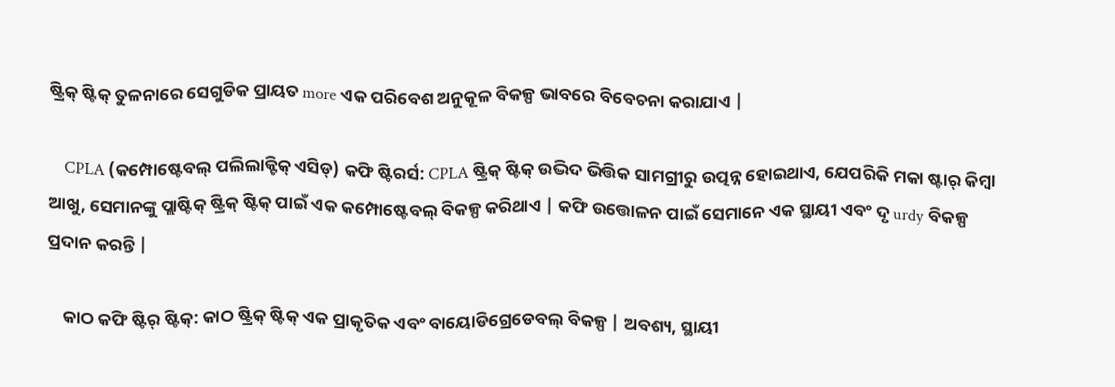ଷ୍ଟ୍ରିକ୍ ଷ୍ଟିକ୍ ତୁଳନାରେ ସେଗୁଡିକ ପ୍ରାୟତ more ଏକ ପରିବେଶ ଅନୁକୂଳ ବିକଳ୍ପ ଭାବରେ ବିବେଚନା କରାଯାଏ |

    CPLA (କମ୍ପୋଷ୍ଟେବଲ୍ ପଲିଲାକ୍ଟିକ୍ ଏସିଡ୍) କଫି ଷ୍ଟିରର୍ସ: CPLA ଷ୍ଟ୍ରିକ୍ ଷ୍ଟିକ୍ ଉଦ୍ଭିଦ ଭିତ୍ତିକ ସାମଗ୍ରୀରୁ ଉତ୍ପନ୍ନ ହୋଇଥାଏ, ଯେପରିକି ମକା ଷ୍ଟାର୍ କିମ୍ବା ଆଖୁ, ସେମାନଙ୍କୁ ପ୍ଲାଷ୍ଟିକ୍ ଷ୍ଟ୍ରିକ୍ ଷ୍ଟିକ୍ ପାଇଁ ଏକ କମ୍ପୋଷ୍ଟେବଲ୍ ବିକଳ୍ପ କରିଥାଏ | କଫି ଉତ୍ତୋଳନ ପାଇଁ ସେମାନେ ଏକ ସ୍ଥାୟୀ ଏବଂ ଦୃ urdy ବିକଳ୍ପ ପ୍ରଦାନ କରନ୍ତି |

    କାଠ କଫି ଷ୍ଟିର୍ ଷ୍ଟିକ୍: କାଠ ଷ୍ଟ୍ରିକ୍ ଷ୍ଟିକ୍ ଏକ ପ୍ରାକୃତିକ ଏବଂ ବାୟୋଡିଗ୍ରେଡେବଲ୍ ବିକଳ୍ପ | ଅବଶ୍ୟ, ସ୍ଥାୟୀ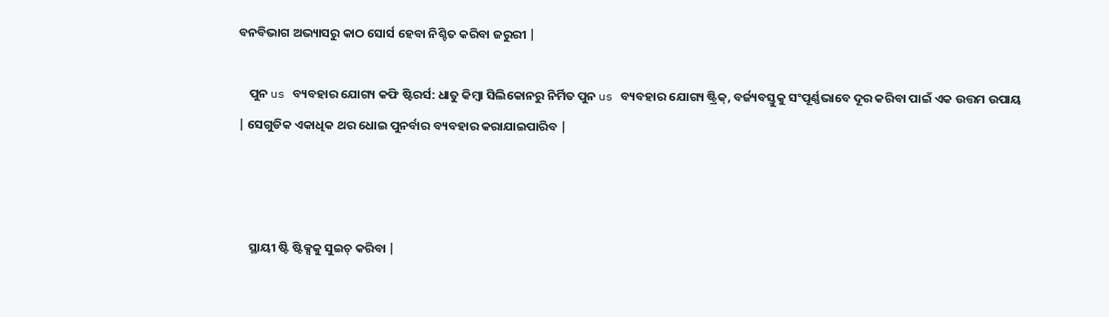ବନବିଭାଗ ଅଭ୍ୟାସରୁ କାଠ ସୋର୍ସ ହେବା ନିଶ୍ଚିତ କରିବା ଜରୁରୀ |

    ପୁନ us ବ୍ୟବହାର ଯୋଗ୍ୟ କଫି ଷ୍ଟିରର୍ସ: ଧାତୁ କିମ୍ବା ସିଲିକୋନରୁ ନିର୍ମିତ ପୁନ us ବ୍ୟବହାର ଯୋଗ୍ୟ ଷ୍ଟ୍ରିକ୍, ବର୍ଜ୍ୟବସ୍ତୁକୁ ସଂପୂର୍ଣ୍ଣଭାବେ ଦୂର କରିବା ପାଇଁ ଏକ ଉତ୍ତମ ଉପାୟ | ସେଗୁଡିକ ଏକାଧିକ ଥର ଧୋଇ ପୁନର୍ବାର ବ୍ୟବହାର କରାଯାଇପାରିବ |



    ସ୍ଥାୟୀ ଷ୍ଟି ଷ୍ଟିକ୍ସକୁ ସୁଇଚ୍ କରିବା |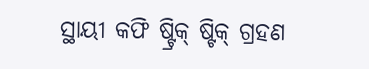ସ୍ଥାୟୀ କଫି ଷ୍ଟ୍ରିକ୍ ଷ୍ଟିକ୍ ଗ୍ରହଣ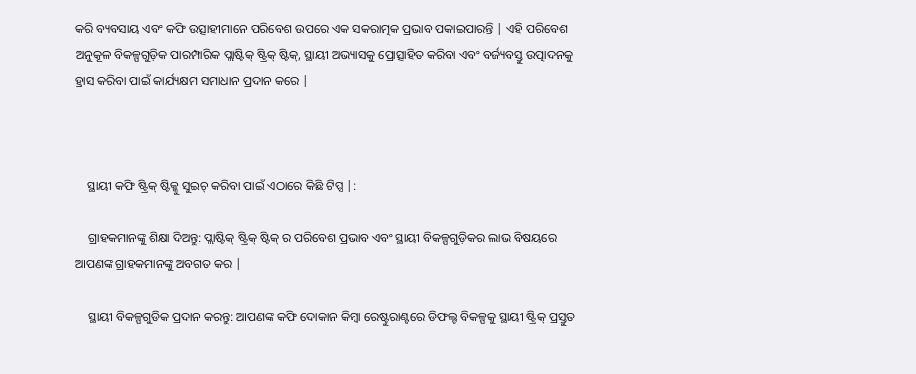କରି ବ୍ୟବସାୟ ଏବଂ କଫି ଉତ୍ସାହୀମାନେ ପରିବେଶ ଉପରେ ଏକ ସକରାତ୍ମକ ପ୍ରଭାବ ପକାଇପାରନ୍ତି | ଏହି ପରିବେଶ ଅନୁକୂଳ ବିକଳ୍ପଗୁଡ଼ିକ ପାରମ୍ପାରିକ ପ୍ଲାଷ୍ଟିକ୍ ଷ୍ଟ୍ରିକ୍ ଷ୍ଟିକ୍, ସ୍ଥାୟୀ ଅଭ୍ୟାସକୁ ପ୍ରୋତ୍ସାହିତ କରିବା ଏବଂ ବର୍ଜ୍ୟବସ୍ତୁ ଉତ୍ପାଦନକୁ ହ୍ରାସ କରିବା ପାଇଁ କାର୍ଯ୍ୟକ୍ଷମ ସମାଧାନ ପ୍ରଦାନ କରେ |



    ସ୍ଥାୟୀ କଫି ଷ୍ଟ୍ରିକ୍ ଷ୍ଟିକ୍କୁ ସୁଇଚ୍ କରିବା ପାଇଁ ଏଠାରେ କିଛି ଟିପ୍ସ |:

    ଗ୍ରାହକମାନଙ୍କୁ ଶିକ୍ଷା ଦିଅନ୍ତୁ: ପ୍ଲାଷ୍ଟିକ୍ ଷ୍ଟ୍ରିକ୍ ଷ୍ଟିକ୍ ର ପରିବେଶ ପ୍ରଭାବ ଏବଂ ସ୍ଥାୟୀ ବିକଳ୍ପଗୁଡ଼ିକର ଲାଭ ବିଷୟରେ ଆପଣଙ୍କ ଗ୍ରାହକମାନଙ୍କୁ ଅବଗତ କର |

    ସ୍ଥାୟୀ ବିକଳ୍ପଗୁଡିକ ପ୍ରଦାନ କରନ୍ତୁ: ଆପଣଙ୍କ କଫି ଦୋକାନ କିମ୍ବା ରେଷ୍ଟୁରାଣ୍ଟରେ ଡିଫଲ୍ଟ ବିକଳ୍ପକୁ ସ୍ଥାୟୀ ଷ୍ଟ୍ରିକ୍ ପ୍ରସ୍ତୁତ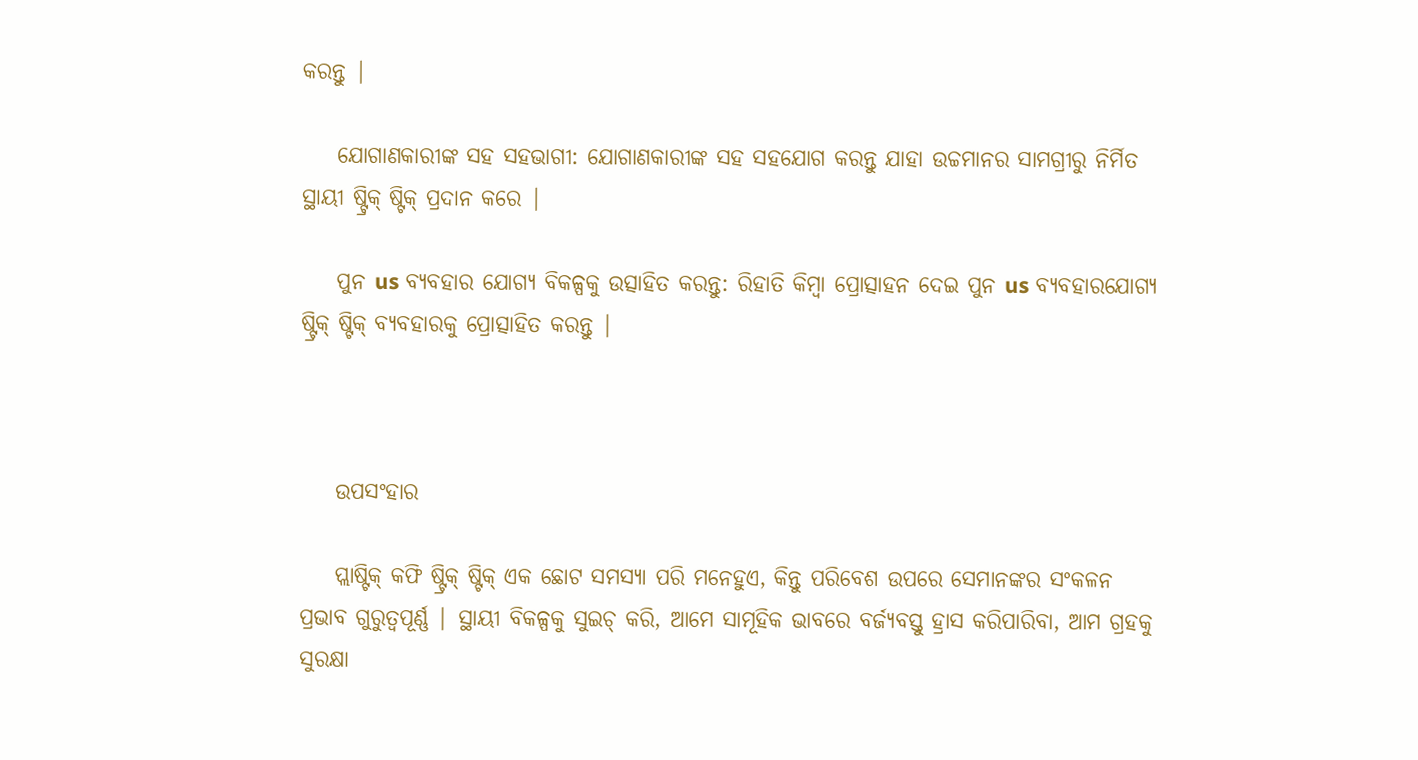କରନ୍ତୁ |

    ଯୋଗାଣକାରୀଙ୍କ ସହ ସହଭାଗୀ: ଯୋଗାଣକାରୀଙ୍କ ସହ ସହଯୋଗ କରନ୍ତୁ ଯାହା ଉଚ୍ଚମାନର ସାମଗ୍ରୀରୁ ନିର୍ମିତ ସ୍ଥାୟୀ ଷ୍ଟ୍ରିକ୍ ଷ୍ଟିକ୍ ପ୍ରଦାନ କରେ |

    ପୁନ us ବ୍ୟବହାର ଯୋଗ୍ୟ ବିକଳ୍ପକୁ ଉତ୍ସାହିତ କରନ୍ତୁ: ରିହାତି କିମ୍ବା ପ୍ରୋତ୍ସାହନ ଦେଇ ପୁନ us ବ୍ୟବହାରଯୋଗ୍ୟ ଷ୍ଟ୍ରିକ୍ ଷ୍ଟିକ୍ ବ୍ୟବହାରକୁ ପ୍ରୋତ୍ସାହିତ କରନ୍ତୁ |



    ଉପସଂହାର

    ପ୍ଲାଷ୍ଟିକ୍ କଫି ଷ୍ଟ୍ରିକ୍ ଷ୍ଟିକ୍ ଏକ ଛୋଟ ସମସ୍ୟା ପରି ମନେହୁଏ, କିନ୍ତୁ ପରିବେଶ ଉପରେ ସେମାନଙ୍କର ସଂକଳନ ପ୍ରଭାବ ଗୁରୁତ୍ୱପୂର୍ଣ୍ଣ | ସ୍ଥାୟୀ ବିକଳ୍ପକୁ ସୁଇଚ୍ କରି, ଆମେ ସାମୂହିକ ଭାବରେ ବର୍ଜ୍ୟବସ୍ତୁ ହ୍ରାସ କରିପାରିବା, ଆମ ଗ୍ରହକୁ ସୁରକ୍ଷା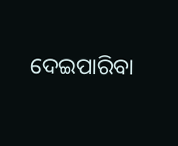ଦେଇପାରିବା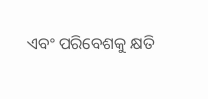ଏବଂ ପରିବେଶକୁ କ୍ଷତି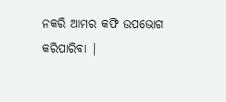ନକରି ଆମର କଫି ଉପଭୋଗ କରିପାରିବା |